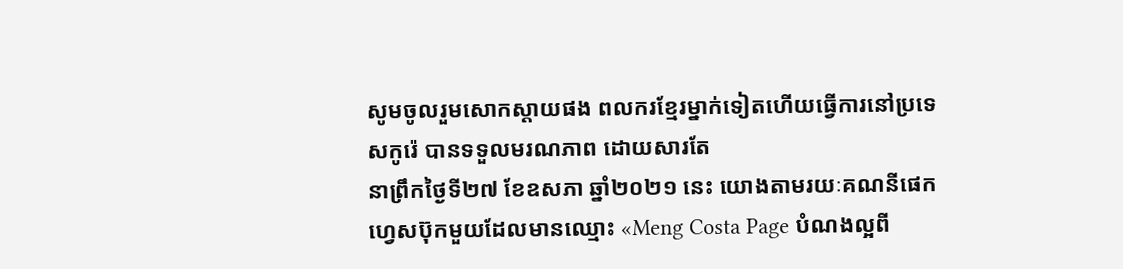សូមចូលរួមសោកស្តាយផង ពលករខ្មែរម្នាក់ទៀតហេីយធ្វើការនៅប្រទេសកូរ៉េ បានទទួលមរណភាព ដោយសារតែ
នាព្រឹកថ្ងៃទី២៧ ខែឧសភា ឆ្នាំ២០២១ នេះ យោងតាមរយៈគណនីផេកហ្វេសប៊ុកមួយដែលមានឈ្មោះ «Meng Costa Page បំណងល្អពី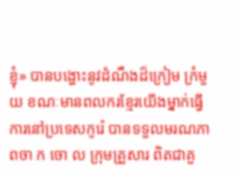ខ្ញុំ» បានបង្ហោះនូវដំណឹងដ៏ក្រៀម ក្រំមួយ ខណៈមានពលករខ្មែរយេីងម្នាក់ធ្វេីការនៅប្រទេសកូរ៉េ បានទទួលមរណភាពចា ក ចោ ល ក្រុមគ្រួសារ ពិតជាគួ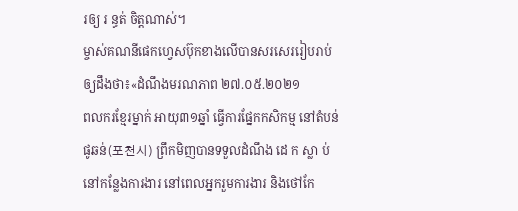រឲ្យ រ ន្ធត់ ចិត្តណាស់។
ម្ចាស់គណនីផេកហ្វេសប៊ុកខាងលើបានសរសេររៀបរាប់ឲ្យដឹងថា៖«ដំណឹងមរណភាព ២៧.០៥.២០២១
ពលករខ្មែរម្នាក់ អាយុ៣១ឆ្នាំ ធ្វេីការផ្នែកកសិកម្ម នៅតំបន់ផូឆន់(포천시) ព្រឹកមិញបានទទួលដំណឹង ដេ ក ស្លា ប់ នៅកន្លែងការងារ នៅពេលអ្នករួមការងារ និងថៅកែ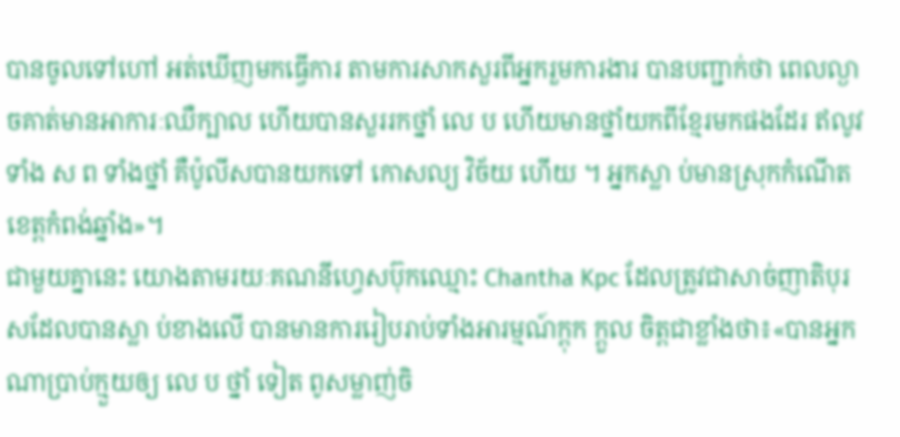បានចូលទៅហៅ អត់ឃេីញមកធ្វេីការ តាមការសាកសួរពីអ្នករួមការងារ បានបញ្ជាក់ថា ពេលល្ងាចគាត់មានអាការៈឈឺក្បាល ហេីយបានសួររកថ្នាំ លេ ប ហេីយមានថ្នាំយកពីខ្មែរមកផងដែរ ឥលូវទាំង ស ព ទាំងថ្នាំ គឺប៉ូលីសបានយកទៅ កោសល្យ វិច័យ ហេីយ ។ អ្នកស្លា ប់មានស្រុកកំណេីតខេត្តកំពង់ឆ្នាំង»។
ជាមួយគ្នានេះ យោងតាមរយៈគណនីហ្វេសប៊ុកឈ្មោះ Chantha Kpc ដែលត្រូវជាសាច់ញាតិបុរសដែលបានស្លា ប់ខាងលើ បានមានការរៀបរាប់ទាំងអារម្មណ៍ក្តុក ក្តួល ចិត្តជាខ្លាំងថា៖«បានអ្នកណាប្រាប់ក្មួយឲ្យ លេ ប ថ្នាំ ទៀត ពូសម្លាញ់ចិ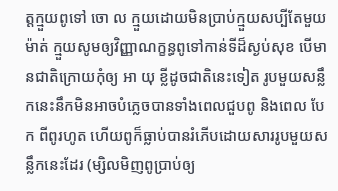ត្តក្មួយពូទៅ ចោ ល ក្មួយដោយមិនប្រាប់ក្មួយសប្បីតែមួយម៉ាត់ ក្មួយសូមឲ្យវិញ្ញាណក្ខន្ធពូទៅកាន់ទីដ៏ស្ងប់សុខ បើមានជាតិក្រោយកុំឲ្យ អា យុ ខ្លីដូចជាតិនេះទៀត រូបមួយសន្លឹកនេះនឹកមិនអាចបំភ្លេចបានទាំងពេលជួបពូ និងពេល បែ ក ពីពូរហូត ហើយពូក៏ធ្លាប់បានរំភើបដោយសាររូបមួយសន្លឹកនេះដែរ (ម្សិលមិញពូប្រាប់ឲ្យ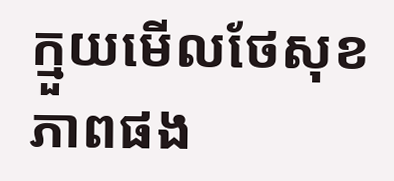ក្មួយមើលថែសុខភាពផង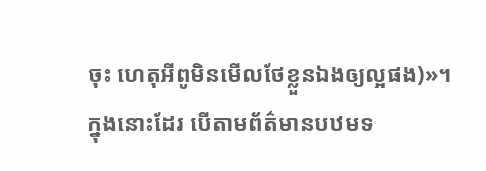ចុះ ហេតុអីពូមិនមើលថែខ្លួនឯងឲ្យល្អផង)»។ ក្នុងនោះដែរ បេីតាមព័ត៌មានបឋមទ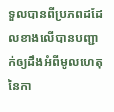ទួលបានពីប្រភពដដែលខាងលើបានបញ្ជាក់ឲ្យដឹងអំពីមូលហេតុនៃកា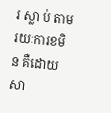រ ស្លា ប់ តាមរយៈការខមិន គឺដោយសា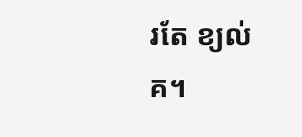រតែ ខ្យល់ គ។